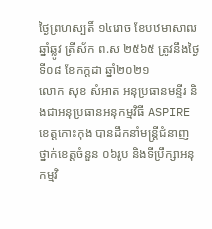ថ្ងៃព្រហស្បតិ៍ ១៤រោច ខែបឋមាសាឍ ឆ្នាំឆ្លូវ ត្រីស័ក ព.ស ២៥៦៥ ត្រូវនឹងថ្ងៃទី០៨ ខែកក្តដា ឆ្នាំ២០២១
លោក សុខ សំអាត អនុប្រធានមន្ទីរ និងជាអនុប្រធានអនុកម្មវិធី ASPIRE ខេត្តកោះកុង បានដឹកនាំមន្ត្រីជំនាញថ្នាក់ខេត្តចំនួន ០៦រូប និងទីប្រឹក្សាអនុកម្មវិ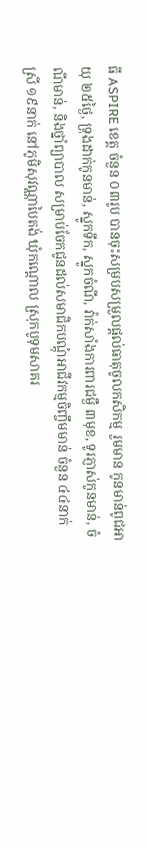ធី ASPIRE ខេត្ត ចំនួន ០៣រូប បានចុះសម្របសម្រួលផ្តល់ធាតុចូលកសិកម្ម រួមមាន កូនមាន់ពូជអាយុ ២៥ថ្ងៃ, ទ្រុងដាក់កូនមាន់, ស្នូកទឹក, ស្នូកចំណី, វ៉ាក់សាំងការពារជម្ងឺ ៣មុខ, ទូរភ្ញាស់កូនមាន់, ចំណីមាន់, និងថ្នាំព្យាបាល សម្រាប់ចែកជូនដល់សមាជិកបណ្តុំអាជីវកម្មចិញ្ចឹមមាន់ ចំនួន ៤៤នាក់ ស្រី ១៩នាក់ នៅភូមិសុវណ្ណាបៃតង់ ឃុំកណ្តោល ស្រុកបូទុមសាគរ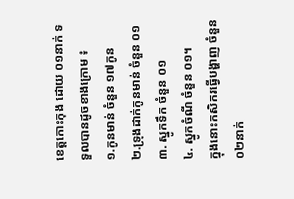ខេត្តកោះកុង ដោយ ០១នាក់ ទទួលបានដូចខាងក្រោម ៖
១.កូនមាន់ ចំនួន ១៧កូន
២.ទ្រុងដាក់កូនមាន់ ចំនួន ០១
៣. ស្នូកទឹក ចំនួន ០១
៤. ស្នូកចំណី ចំនួន ០១។
ក្នុងនោះកសិករធ្វើបង្ហាញ ចំនួន ០២នាក់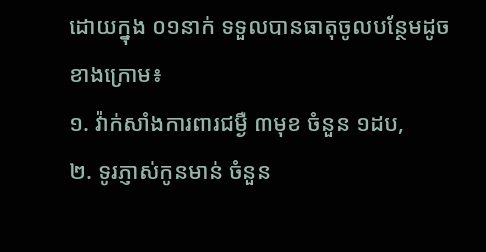ដោយក្នុង ០១នាក់ ទទួលបានធាតុចូលបន្ថែមដូចខាងក្រោម៖
១. វ៉ាក់សាំងការពារជម្ងឺ ៣មុខ ចំនួន ១ដប,
២. ទូរភ្ញាស់កូនមាន់ ចំនួន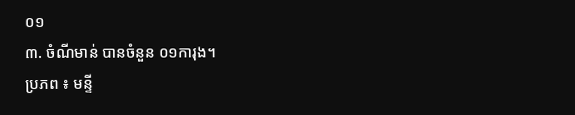០១
៣. ចំណីមាន់ បានចំនួន ០១ការុង។
ប្រភព ៖ មន្ទី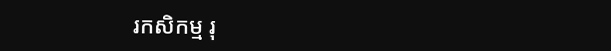រកសិកម្ម រុ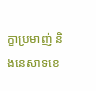ក្ខាប្រមាញ់ និងនេសាទខេ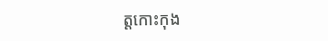ត្តកោះកុង